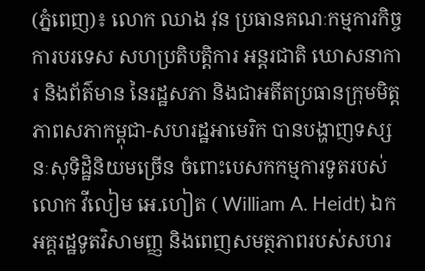(ភ្នំពេញ)៖ លោក ឈាង វុន ប្រធានគណៈកម្មការកិច្ចការបរទេស សហប្រតិបត្តិការ អន្តរជាតិ ឃោសនាការ និងព័ត៌មាន នៃរដ្ឋសភា និងជាអតីតប្រធានក្រុមមិត្តភាពសភាកម្ពុជា-សហរដ្ឋអាមេរិក បានបង្ហាញទស្សនៈសុទិដ្ឋិនិយមច្រើន ចំពោះបេសកកម្មការទូតរបស់លោក វីលៀម អេ.ហៀត ( William A. Heidt) ឯកអគ្គរដ្ឋទូតវិសាមញ្ញ និងពេញសមត្ថភាពរបស់សហរ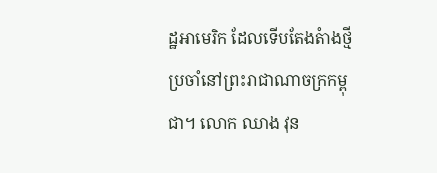ដ្ឋអាមេរិក ដែលទើបតែងតំាងថ្មីប្រចាំនៅព្រះរាជាណាចក្រកម្ពុជា។ លោក ឈាង វុន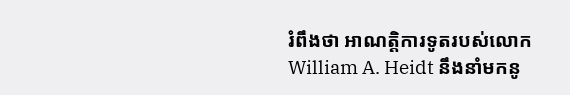រំពឹងថា អាណត្តិការទូតរបស់លោក William A. Heidt នឹងនាំមកនូ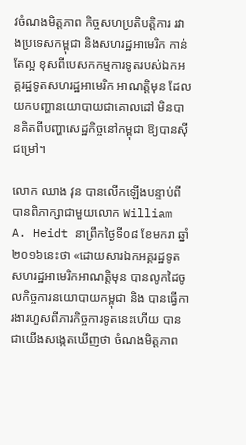វចំណងមិត្តភាព កិច្ចសហប្រតិបត្តិការ រវាងប្រទេសកម្ពុជា និងសហរដ្ឋអាមេរិក កាន់តែល្អ ខុសពីបេសកកម្មការទូតរបស់ឯកអគ្គរដ្ឋទូតសហរដ្ឋអាមេរិក អាណត្តិមុន ដែលយកបញ្ហានយោបាយជាគោលដៅ មិនបានគិតពីបញ្ហាសេដ្ឋកិច្ចនៅកម្ពុជា ឱ្យបានស៊ីជម្រៅ។

លោក ឈាង វុន បានលើកឡើងបន្ទាប់ពីបានពិភាក្សាជាមួយលោក William A. Heidt នាព្រឹកថ្ងៃទី០៨ ខែមករា ឆ្នាំ២០១៦នេះថា «ដោយសារឯកអគ្គរដ្ឋទូតសហរដ្ឋអាមេរិកអាណត្តិមុន បានលូកដៃចូលកិច្ចការនយោបាយកម្ពុជា និង បានធ្វើការងារហួសពីភារកិច្ចការទូតនេះហើយ បានជាយើងសង្កេតឃើញថា ចំណងមិត្តភាព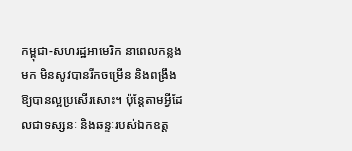កម្ពុជា-សហរដ្ឋអាមេរិក នាពេលកន្លងមក មិនសូវបានរីកចម្រើន និងពង្រឹងឱ្យបានល្អប្រសើរសោះ។ ប៉ុន្តែតាមអ្វីដែលជាទស្សនៈ និងឆន្ទៈរបស់ឯកឧត្ត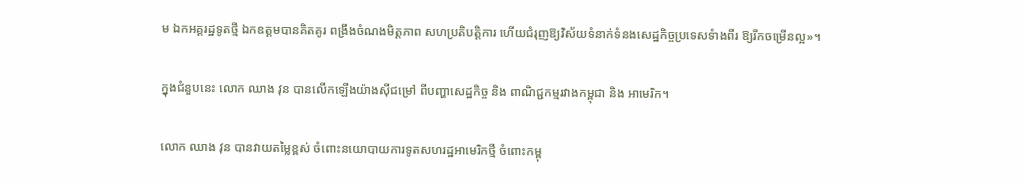ម ឯកអគ្គរដ្ឋទូតថ្មី ឯកឧត្តមបានគិតគូរ ពង្រឹងចំណងមិត្តភាព សហប្រតិបត្តិការ ហើយជំរុញឱ្យវិស័យទំនាក់ទំនងសេដ្ឋកិច្ចប្រទេសទំាងពីរ ឱ្យរីកចម្រើនល្អ»។

ក្នុងជំនួបនេះ លោក ឈាង វុន បានលើកឡើងយ៉ាងស៊ីជម្រៅ ពីបញ្ហាសេដ្ឋកិច្ច និង ពាណិជ្ជកម្មរវាងកម្ពុជា និង អាមេរិក។

លោក ឈាង វុន បានវាយតម្លៃខ្ពស់ ចំពោះនយោបាយការទូតសហរដ្ឋអាមេរិកថ្មី ចំពោះកម្ពុ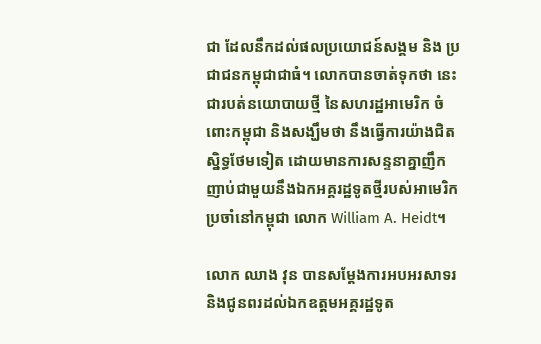ជា ដែលនឹកដល់ផលប្រយោជន៍សង្គម និង ប្រជាជនកម្ពុជាជាធំ។ លោកបានចាត់ទុកថា នេះជារបត់នយោបាយថ្មី នៃសហរដ្ឋអាមេរិក ចំពោះកម្ពុជា និងសង្ឃឹមថា នឹងធ្វើការយ៉ាងជិតស្និទ្ធថែមទៀត ដោយមានការសន្ទនាគ្នាញឹកញាប់ជាមួយនឹងឯកអគ្គរដ្ឋទូតថ្មីរបស់អាមេរិកប្រចាំនៅកម្ពុជា លោក William A. Heidt។

លោក ឈាង វុន បានសម្តែងការអបអរសាទរ និងជូនពរដល់ឯកឧត្តមអគ្គរដ្ឋទូត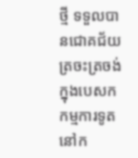ថ្មី ទទួលបានជោគជ័យត្រចះត្រចង់ក្នុងបេសក កម្មការទូតនៅក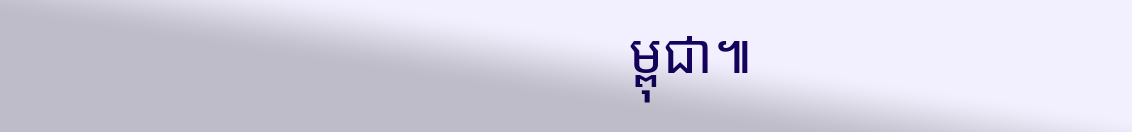ម្ពុជា៕